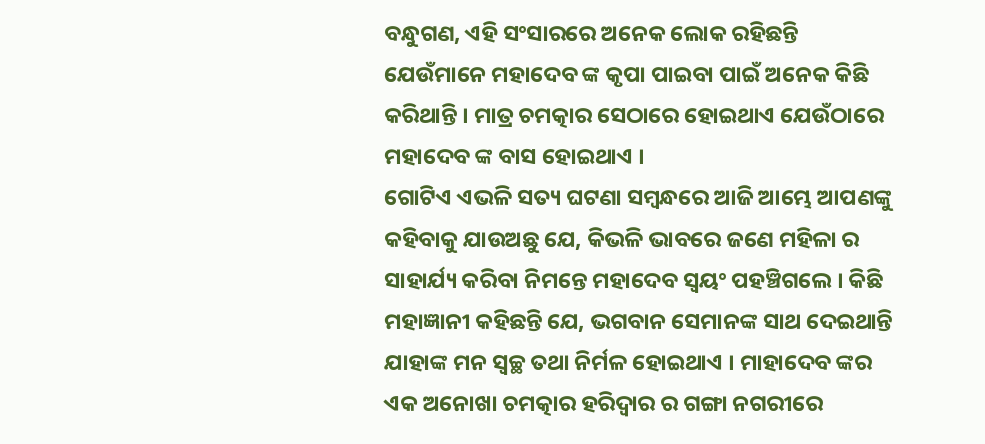ବନ୍ଧୁଗଣ, ଏହି ସଂସାରରେ ଅନେକ ଲୋକ ରହିଛନ୍ତି ଯେଉଁମାନେ ମହାଦେବ ଙ୍କ କୃପା ପାଇବା ପାଇଁ ଅନେକ କିଛି କରିଥାନ୍ତି । ମାତ୍ର ଚମତ୍କାର ସେଠାରେ ହୋଇଥାଏ ଯେଉଁଠାରେ ମହାଦେବ ଙ୍କ ବାସ ହୋଇଥାଏ ।
ଗୋଟିଏ ଏଭଳି ସତ୍ୟ ଘଟଣା ସମ୍ବନ୍ଧରେ ଆଜି ଆମ୍ଭେ ଆପଣଙ୍କୁ କହିବାକୁ ଯାଉଅଛୁ ଯେ, କିଭଳି ଭାବରେ ଜଣେ ମହିଳା ର ସାହାର୍ଯ୍ୟ କରିବା ନିମନ୍ତେ ମହାଦେବ ସ୍ଵୟଂ ପହଞ୍ଚିଗଲେ । କିଛି ମହାଜ୍ଞାନୀ କହିଛନ୍ତି ଯେ, ଭଗବାନ ସେମାନଙ୍କ ସାଥ ଦେଇଥାନ୍ତି ଯାହାଙ୍କ ମନ ସ୍ଵଚ୍ଛ ତଥା ନିର୍ମଳ ହୋଇଥାଏ । ମାହାଦେବ ଙ୍କର ଏକ ଅନୋଖା ଚମତ୍କାର ହରିଦ୍ଵାର ର ଗଙ୍ଗା ନଗରୀରେ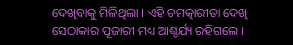ଦେଖିବାକୁ ମିଳିଥିଲା । ଏହି ଚମତ୍କାରୀତା ଦେଖି ସେଠାକାର ପୂଜାରୀ ମଧ୍ୟ ଆଶ୍ଚର୍ଯ୍ୟ ରହିଗଲେ ।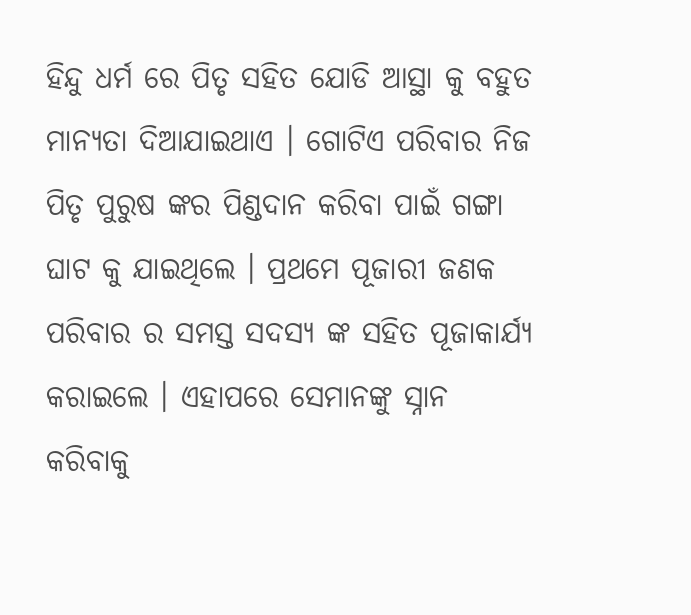ହିନ୍ଦୁ ଧର୍ମ ରେ ପିତୃ ସହିତ ଯୋଡି ଆସ୍ଥା କୁ ବହୁତ ମାନ୍ୟତା ଦିଆଯାଇଥାଏ । ଗୋଟିଏ ପରିବାର ନିଜ ପିତୃ ପୁରୁଷ ଙ୍କର ପିଣ୍ଡଦାନ କରିବା ପାଇଁ ଗଙ୍ଗା ଘାଟ କୁ ଯାଇଥିଲେ । ପ୍ରଥମେ ପୂଜାରୀ ଜଣକ ପରିବାର ର ସମସ୍ତ ସଦସ୍ୟ ଙ୍କ ସହିତ ପୂଜାକାର୍ଯ୍ୟ କରାଇଲେ । ଏହାପରେ ସେମାନଙ୍କୁ ସ୍ନାନ କରିବାକୁ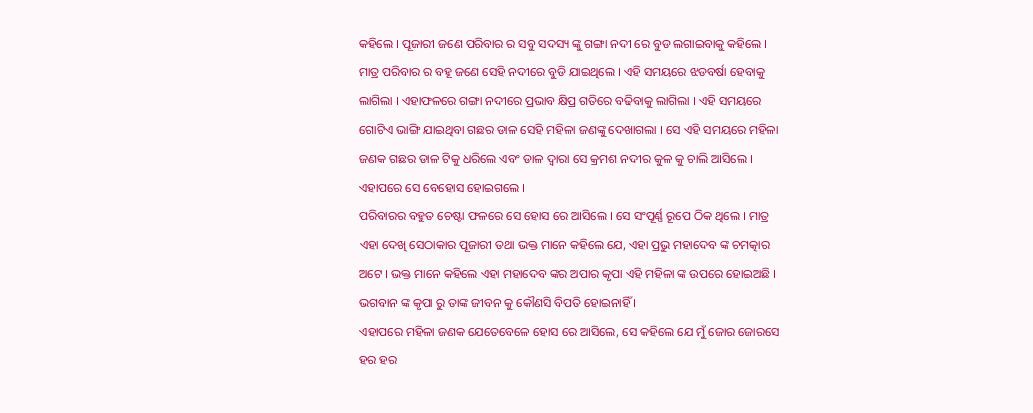କହିଲେ । ପୂଜାରୀ ଜଣେ ପରିବାର ର ସବୁ ସଦସ୍ୟ ଙ୍କୁ ଗଙ୍ଗା ନଦୀ ରେ ବୁଡ ଲଗାଇବାକୁ କହିଲେ ।
ମାତ୍ର ପରିବାର ର ବହୂ ଜଣେ ସେହି ନଦୀରେ ବୁଡି ଯାଇଥିଲେ । ଏହି ସମୟରେ ଝଡବର୍ଷା ହେବାକୁ ଲାଗିଲା । ଏହାଫଳରେ ଗଙ୍ଗା ନଦୀରେ ପ୍ରଭାବ କ୍ଷିପ୍ର ଗତିରେ ବଢିବାକୁ ଲାଗିଲା । ଏହି ସମୟରେ ଗୋଟିଏ ଭାଙ୍ଗି ଯାଇଥିବା ଗଛର ଡାଳ ସେହି ମହିଳା ଜଣଙ୍କୁ ଦେଖାଗଲା । ସେ ଏହି ସମୟରେ ମହିଳା ଜଣକ ଗଛର ଡାଳ ଟିକୁ ଧରିଲେ ଏବଂ ଡାଳ ଦ୍ଵାରା ସେ କ୍ରମଶ ନଦୀର କୁଳ କୁ ଚାଲି ଆସିଲେ । ଏହାପରେ ସେ ବେହୋସ ହୋଇଗଲେ ।
ପରିବାରର ବହୁତ ଚେଷ୍ଟା ଫଳରେ ସେ ହୋସ ରେ ଆସିଲେ । ସେ ସଂପୂର୍ଣ୍ଣ ରୂପେ ଠିକ ଥିଲେ । ମାତ୍ର ଏହା ଦେଖି ସେଠାକାର ପୂଜାରୀ ତଥା ଭକ୍ତ ମାନେ କହିଲେ ଯେ, ଏହା ପ୍ରଭୁ ମହାଦେବ ଙ୍କ ଚମତ୍କାର ଅଟେ । ଭକ୍ତ ମାନେ କହିଲେ ଏହା ମହାଦେବ ଙ୍କର ଅପାର କୃପା ଏହି ମହିଳା ଙ୍କ ଉପରେ ହୋଇଅଛି । ଭଗବାନ ଙ୍କ କୃପା ରୁ ତାଙ୍କ ଜୀବନ କୁ କୌଣସି ବିପତି ହୋଇନାହିଁ ।
ଏହାପରେ ମହିଳା ଜଣକ ଯେତେବେଳେ ହୋସ ରେ ଆସିଲେ, ସେ କହିଲେ ଯେ ମୁଁ ଜୋର ଜୋରସେ ହର ହର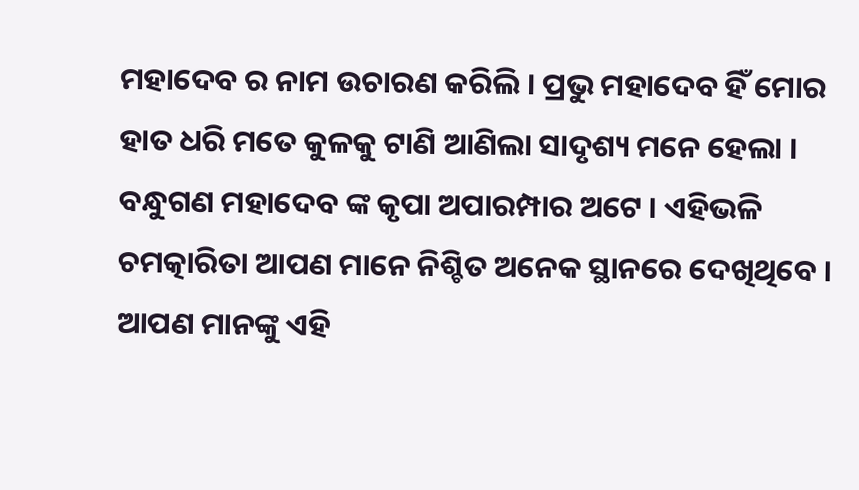ମହାଦେବ ର ନାମ ଉଚାରଣ କରିଲି । ପ୍ରଭୁ ମହାଦେବ ହିଁ ମୋର ହାତ ଧରି ମତେ କୁଳକୁ ଟାଣି ଆଣିଲା ସାଦୃଶ୍ୟ ମନେ ହେଲା ।
ବନ୍ଧୁଗଣ ମହାଦେବ ଙ୍କ କୃପା ଅପାରମ୍ପାର ଅଟେ । ଏହିଭଳି ଚମତ୍କାରିତା ଆପଣ ମାନେ ନିଶ୍ଚିତ ଅନେକ ସ୍ଥାନରେ ଦେଖିଥିବେ । ଆପଣ ମାନଙ୍କୁ ଏହି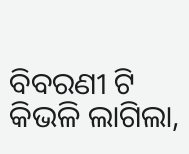ବିବରଣୀ ଟି କିଭଳି ଲାଗିଲା,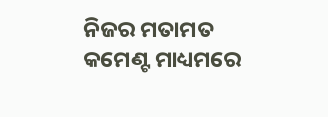ନିଜର ମତାମତ କମେଣ୍ଟ ମାଧ୍ୟମରେ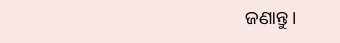ଜଣାନ୍ତୁ ।